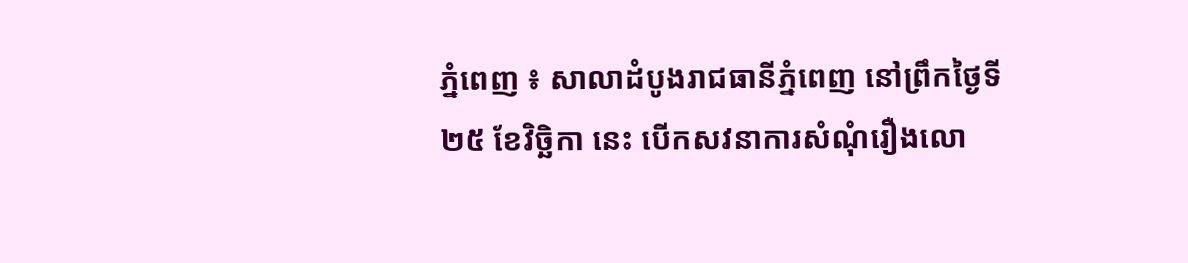ភ្នំពេញ ៖ សាលាដំបូងរាជធានីភ្នំពេញ នៅព្រឹកថ្ងៃទី២៥ ខែវិច្ឆិកា នេះ បើកសវនាការសំណុំរឿងលោ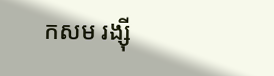កសម រង្ស៊ី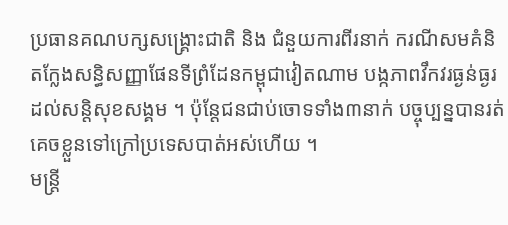ប្រធានគណបក្សសង្គ្រោះជាតិ និង ជំនួយការពីរនាក់ ករណីសមគំនិតក្លែងសន្ធិសញ្ញាផែនទីព្រំដែនកម្ពុជាវៀតណាម បង្កភាពវឹកវរធ្ងន់ធ្ងរដល់សន្តិសុខសង្គម ។ ប៉ុន្តែជនជាប់ចោទទាំង៣នាក់ បច្ចុប្បន្នបានរត់គេចខ្លួនទៅក្រៅប្រទេសបាត់អស់ហើយ ។
មន្ត្រី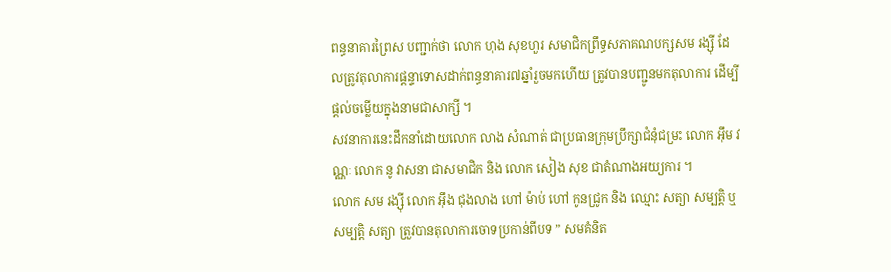ពន្ធនាគារព្រៃស បញ្ជាក់ថា លោក ហុង សុខហួរ សមាជិកព្រឹទ្ធសភាគណបក្សសម រង្ស៊ី ដែលត្រូវតុលាការផ្តន្ទាទោសដាក់ពន្ធនាគារ៧ឆ្នាំរួចមកហើយ ត្រូវបានបញ្ជូនមកតុលាការ ដើម្បីផ្តល់ចម្លើយក្នុងនាមជាសាក្សី ។
សវនាការនេះដឹកនាំដោយលោក លាង សំណាត់ ជាប្រធានក្រុមប្រឹក្សាជំនុំជម្រះ លោក អ៊ឹម វណ្ណៈ លោក នូ វាសនា ជាសមាជិក និង លោក សៀង សុខ ជាតំណាងអយ្យការ ។
លោក សម រង្ស៊ី លោក អ៊ឹង ជុងលាង ហៅ ម៉ាប់ ហៅ កូនជ្រូក និង ឈ្មោះ សត្យា សម្បត្តិ ឬ សម្បត្តិ សត្យា ត្រួវបានតុលាការចោទប្រកាន់ពីបទ ” សមគំនិត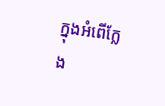ក្នុងអំពើក្លែង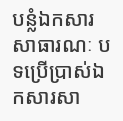បន្លំឯកសារសាធារណៈ បទប្រើប្រាស់ឯកសារសា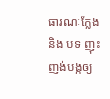ធារណៈក្លែង និង បទ ញុះញង់បង្កឲ្យ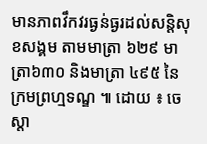មានភាពវឹកវរធ្ងន់ធ្ងរដល់សន្តិសុខសង្គម តាមមាត្រា ៦២៩ មាត្រា៦៣០ និងមាត្រា ៤៩៥ នៃក្រមព្រហ្មទណ្ឌ ៕ ដោយ ៖ ចេស្តា